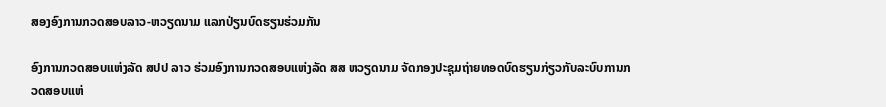ສອງອົງການກວດສອບລາວ-ຫວຽດນາມ ແລກປ່ຽນບົດຮຽນຮ່ວມກັນ

ອົງການກວດສອບແຫ່ງລັດ ສປປ ລາວ ຮ່ວມອົງການກວດສອບແຫ່ງລັດ ສສ ຫວຽດນາມ ຈັດກອງປະຊຸມຖ່າຍທອດບົດຮຽນກ່ຽວກັບລະບົບການກວດສອບແຫ່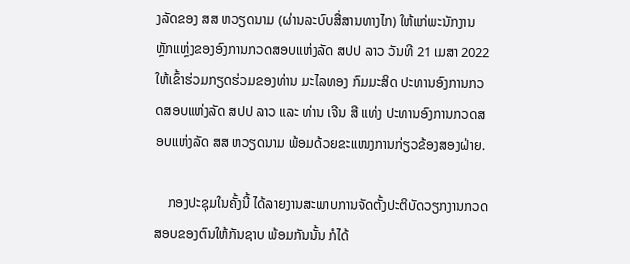ງລັດຂອງ ສສ ຫວຽດນາມ (ຜ່ານລະບົບສື່ສານທາງໄກ) ໃຫ້ແກ່ພະນັກງານຫຼັກແຫຼ່ງຂອງອົງການກວດສອບແຫ່ງລັດ ສປປ ລາວ ວັນທີ 21 ເມສາ 2022 ໃຫ້ເຂົ້າຮ່ວມກຽດຮ່ວມຂອງທ່ານ ມະໄລທອງ ກົມມະສິດ ປະທານອົງການກວດສອບແຫ່ງລັດ ສປປ ລາວ ແລະ ທ່ານ ເຈີນ ສີ ແທ່ງ ປະທານອົງການກວດສອບແຫ່ງລັດ ສສ ຫວຽດນາມ ພ້ອມດ້ວຍຂະແໜງການກ່ຽວຂ້ອງສອງຝ່າຍ.

    ກອງປະຊຸມໃນຄັ້ງນີ້ ໄດ້ລາຍງານສະພາບການຈັດຕັ້ງປະຕິບັດວຽກງານກວດສອບຂອງຕົນໃຫ້ກັນຊາບ ພ້ອມກັນນັ້ນ ກໍໄດ້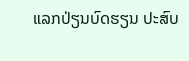ແລກປ່ຽນບົດຮຽນ ປະສົບ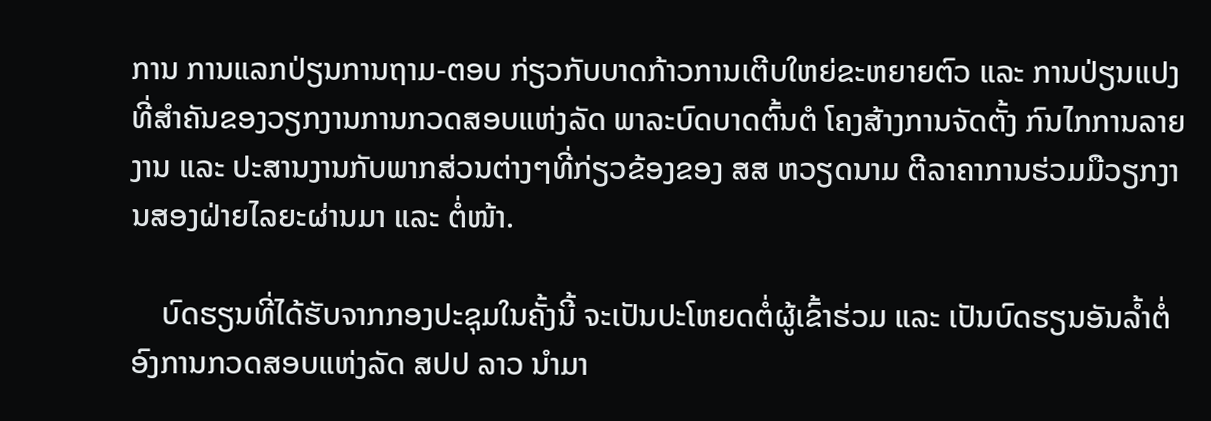ການ ການແລກປ່ຽນການຖາມ-ຕອບ ກ່ຽວກັບບາດກ້າວການເຕີບໃຫຍ່ຂະຫຍາຍຕົວ ແລະ ການປ່ຽນແປງທີ່ສໍາຄັນຂອງວຽກງານການກວດສອບແຫ່ງລັດ ພາລະບົດບາດຕົ້ນຕໍ ໂຄງສ້າງການຈັດຕັ້ງ ກົນໄກການລາຍງານ ແລະ ປະສານງານກັບພາກສ່ວນຕ່າງໆທີ່ກ່ຽວຂ້ອງຂອງ ສສ ຫວຽດນາມ ຕີລາຄາການຮ່ວມມືວຽກງານສອງຝ່າຍໄລຍະຜ່ານມາ ແລະ ຕໍ່ໜ້າ.

    ບົດຮຽນທີ່ໄດ້ຮັບຈາກກອງປະຊຸມໃນຄັ້ງນີ້ ຈະເປັນປະໂຫຍດຕໍ່ຜູ້ເຂົ້າຮ່ວມ ແລະ ເປັນບົດຮຽນອັນລໍ້າຕໍ່ອົງການກວດສອບແຫ່ງລັດ ສປປ ລາວ ນໍາມາ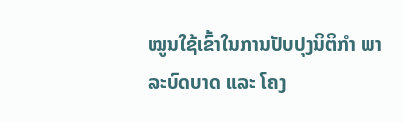ໝູນໃຊ້ເຂົ້າໃນການປັບປຸງນິຕິກໍາ ພາລະບົດບາດ ແລະ ໂຄງ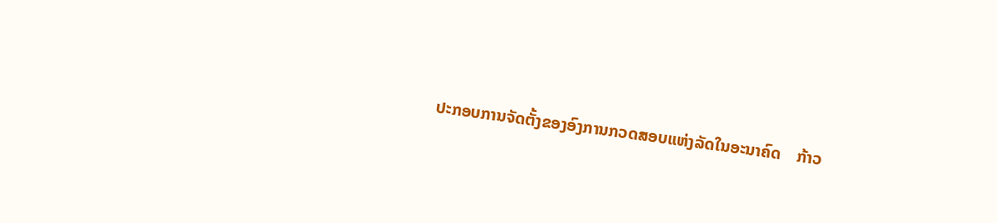ປະກອບການຈັດຕັ້ງຂອງອົງການກວດສອບແຫ່ງລັດໃນອະນາຄົດ    ກ້າວ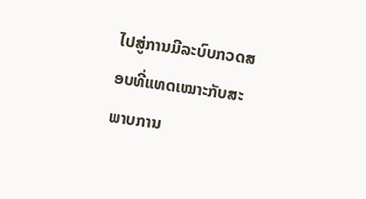ໄປສູ່ການມີລະບົບກວດສອບທີ່ແທດເໝາະກັບສະພາບການ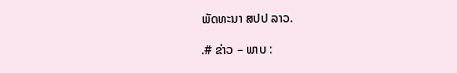ພັດທະນາ ສປປ ລາວ.

.# ຂ່າວ – ພາບ :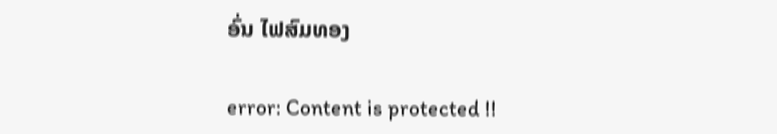ອົ່ນ ໄຟສົມທອງ

error: Content is protected !!